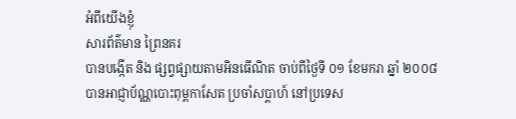អំពីយើងខ្ញុំ
សារព័ត៌មាន ព្រៃនគរ
បានបង្កើត និង ផ្សព្វផ្សាយតាមអិនធើណិត ចាប់ពីថ្ងៃទី ០១ ខែមករា ឆ្នាំ ២០០៨
បានអាជ្ញាប័ណ្ណបោះពុម្ពកាសែត ប្រចាំសប្ដាហ៍ នៅប្រទេស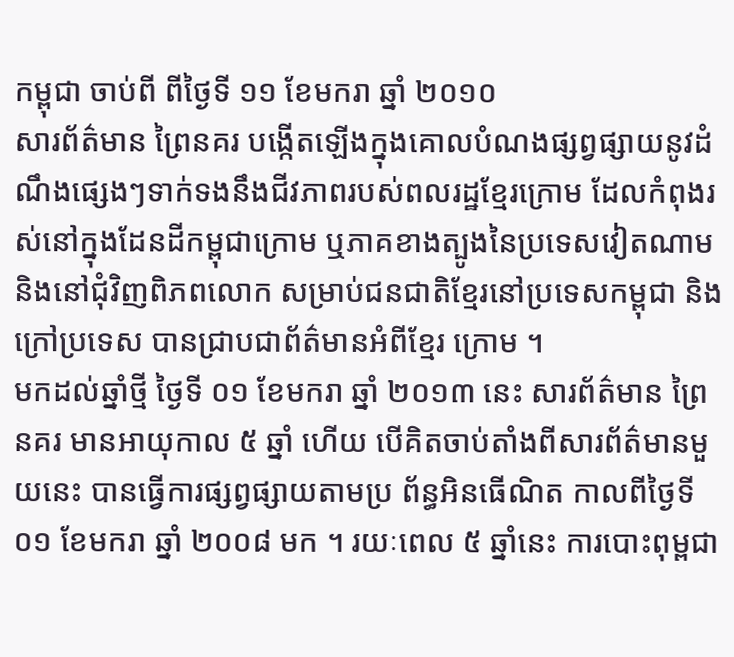កម្ពុជា ចាប់ពី ពីថ្ងៃទី ១១ ខែមករា ឆ្នាំ ២០១០
សារព័ត៌មាន ព្រៃនគរ បង្កើតឡើងក្នុងគោលបំណងផ្សព្វផ្សាយនូវដំណឹងផ្សេងៗទាក់ទងនឹងជីវភាពរបស់ពលរដ្ឋខ្មែរក្រោម ដែលកំពុងរស់នៅក្នុងដែនដីកម្ពុជាក្រោម ឬភាគខាងត្បូងនៃប្រទេសវៀតណាម និងនៅជុំវិញពិភពលោក សម្រាប់ជនជាតិខ្មែរនៅប្រទេសកម្ពុជា និងក្រៅប្រទេស បានជ្រាបជាព័ត៌មានអំពីខ្មែរ ក្រោម ។
មកដល់ឆ្នាំថ្មី ថ្ងៃទី ០១ ខែមករា ឆ្នាំ ២០១៣ នេះ សារព័ត៌មាន ព្រៃនគរ មានអាយុកាល ៥ ឆ្នាំ ហើយ បើគិតចាប់តាំងពីសារព័ត៌មានមួយនេះ បានធ្វើការផ្សព្វផ្សាយតាមប្រ ព័ន្ធអិនធើណិត កាលពីថ្ងៃទី ០១ ខែមករា ឆ្នាំ ២០០៨ មក ។ រយៈពេល ៥ ឆ្នាំនេះ ការបោះពុម្ពជា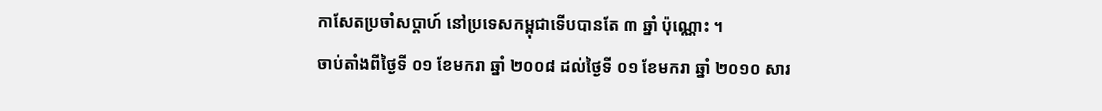កាសែតប្រចាំសប្តាហ៍ នៅប្រទេសកម្ពុជាទើបបានតែ ៣ ឆ្នាំ ប៉ុណ្ណោះ ។
ចាប់តាំងពីថ្ងៃទី ០១ ខែមករា ឆ្នាំ ២០០៨ ដល់ថ្ងៃទី ០១ ខែមករា ឆ្នាំ ២០១០ សារ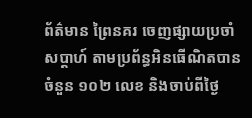ព័ត៌មាន ព្រៃនគរ ចេញផ្សាយប្រចាំសប្តាហ៍ តាមប្រព័ន្ធអិនធើណិតបានចំនួន ១០២ លេខ និងចាប់ពីថ្ងៃ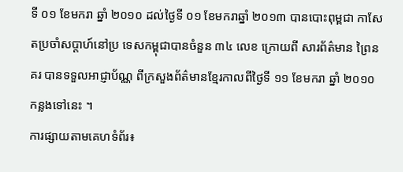ទី ០១ ខែមករា ឆ្នាំ ២០១០ ដល់ថ្ងៃទី ០១ ខែមករាឆ្នាំ ២០១៣ បានបោះពុម្ពជា កាសែតប្រចាំសប្តាហ៍នៅប្រ ទេសកម្ពុជាបានចំនួន ៣៤ លេខ ក្រោយពី សារព័ត៌មាន ព្រៃនគរ បានទទួលអាជ្ញាប័ណ្ណ ពីក្រសួងព័ត៌មានខ្មែរកាលពីថ្ងៃទី ១១ ខែមករា ឆ្នាំ ២០១០ កន្លងទៅនេះ ។
ការផ្សាយតាមគេហទំព័រ៖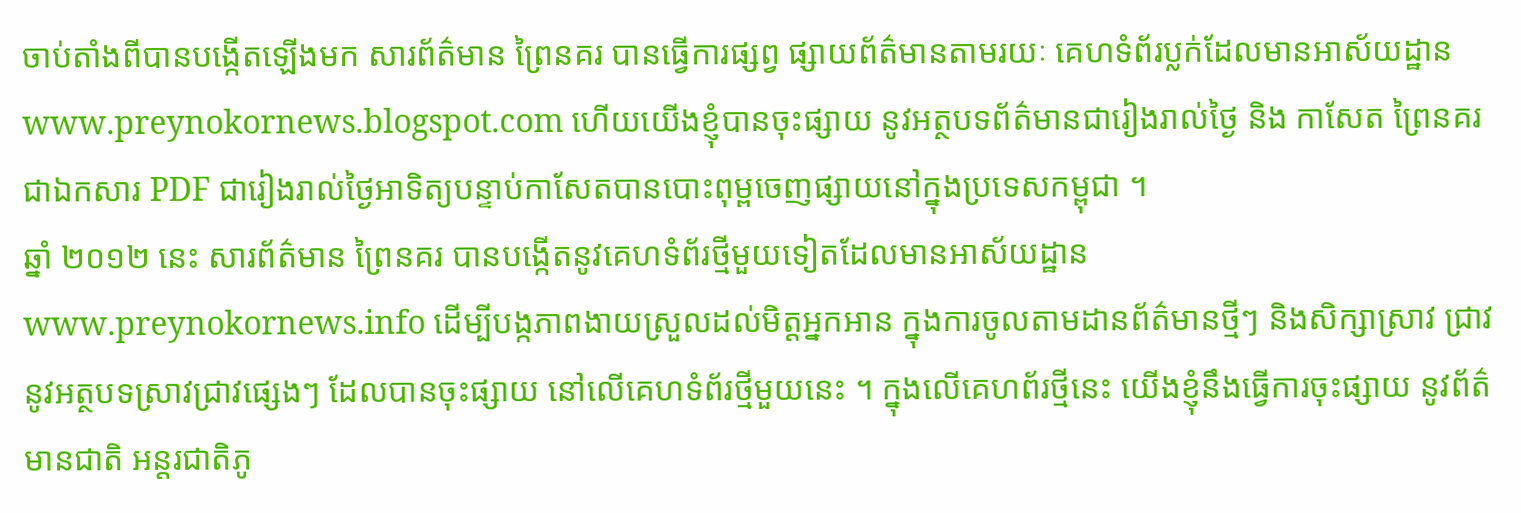ចាប់តាំងពីបានបង្កើតឡើងមក សារព័ត៌មាន ព្រៃនគរ បានធ្វើការផ្សព្វ ផ្សាយព័ត៌មានតាមរយៈ គេហទំព័រប្លក់ដែលមានអាស័យដ្ឋាន www.preynokornews.blogspot.com ហើយយើងខ្ញុំបានចុះផ្សាយ នូវអត្ថបទព័ត៌មានជារៀងរាល់ថ្ងៃ និង កាសែត ព្រៃនគរ ជាឯកសារ PDF ជារៀងរាល់ថ្ងៃអាទិត្យបន្ទាប់កាសែតបានបោះពុម្ពចេញផ្សាយនៅក្នុងប្រទេសកម្ពុជា ។
ឆ្នាំ ២០១២ នេះ សារព័ត៌មាន ព្រៃនគរ បានបង្កើតនូវគេហទំព័រថ្មីមួយទៀតដែលមានអាស័យដ្ឋាន www.preynokornews.info ដើម្បីបង្កភាពងាយស្រួលដល់មិត្តអ្នកអាន ក្នុងការចូលតាមដានព័ត៌មានថ្មីៗ និងសិក្សាស្រាវ ជ្រាវនូវអត្ថបទស្រាវជ្រាវផ្សេងៗ ដែលបានចុះផ្សាយ នៅលើគេហទំព័រថ្មីមួយនេះ ។ ក្នុងលើគេហព័រថ្មីនេះ យើងខ្ញុំនឹងធ្វើការចុះផ្សាយ នូវព័ត៌មានជាតិ អន្តរជាតិភូ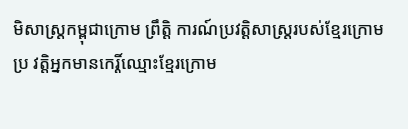មិសាស្ត្រកម្ពុជាក្រោម ព្រឹត្តិ ការណ៍ប្រវត្តិសាស្ត្ររបស់ខ្មែរក្រោម ប្រ វត្តិអ្នកមានកេរ្តិ៍ឈ្មោះខ្មែរក្រោម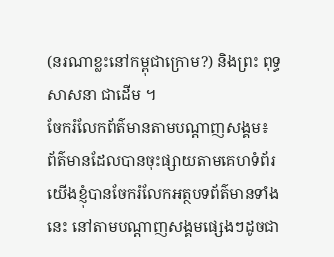(នរណាខ្លះនៅកម្ពុជាក្រោម?) និងព្រះ ពុទ្ធសាសនា ជាដើម ។
ចែករំលែកព័ត៌មានតាមបណ្ដាញសង្គម៖
ព័ត៌មានដែលបានចុះផ្សាយតាមគេហទំព័រ យើងខ្ញុំបានចែករំលែកអត្ថបទព័ត៌មានទាំងនេះ នៅតាមបណ្ដាញសង្គមផ្សេងៗដូចជា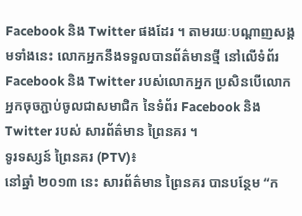Facebook និង Twitter ផងដែរ ។ តាមរយៈបណ្ដាញសង្គមទាំងនេះ លោកអ្នកនឹងទទួលបានព័ត៌មានថ្មី នៅលើទំព័រ Facebook និង Twitter របស់លោកអ្នក ប្រសិនបើលោកអ្នកចុចភ្ជាប់ចូលជាសមាជិក នៃទំព័រ Facebook និង Twitter របស់ សារព័ត៌មាន ព្រៃនគរ ។
ទូរទស្សន៍ ព្រៃនគរ (PTV)៖
នៅឆ្នាំ ២០១៣ នេះ សារព័ត៌មាន ព្រៃនគរ បានបន្ថែម “ក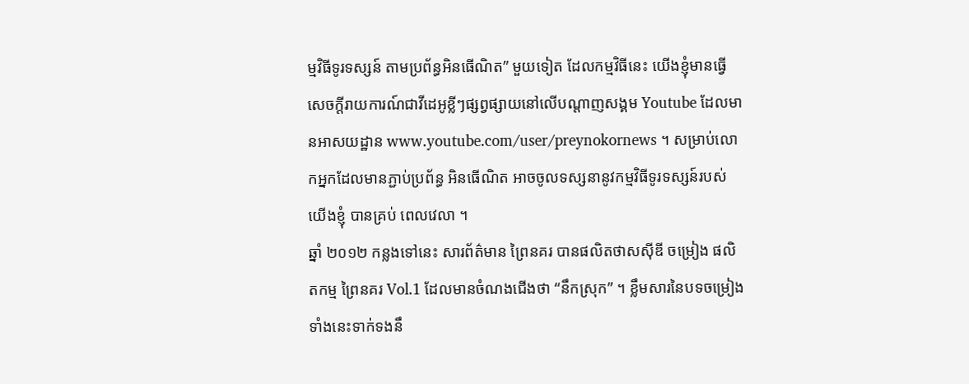ម្មវិធីទូរទស្សន៍ តាមប្រព័ន្ធអិនធើណិត” មួយទៀត ដែលកម្មវិធីនេះ យើងខ្ញុំមានធ្វើសេចក្ដីរាយការណ៍ជាវីដេអូខ្លីៗផ្សព្វផ្សាយនៅលើបណ្ដាញសង្គម Youtube ដែលមានអាសយដ្ឋាន www.youtube.com/user/preynokornews ។ សម្រាប់លោកអ្នកដែលមានភ្ជាប់ប្រព័ន្ធ អិនធើណិត អាចចូលទស្សនានូវកម្មវិធីទូរទស្សន៍របស់យើងខ្ញុំ បានគ្រប់ ពេលវេលា ។
ឆ្នាំ ២០១២ កន្លងទៅនេះ សារព័ត៌មាន ព្រៃនគរ បានផលិតថាសស៊ីឌី ចម្រៀង ផលិតកម្ម ព្រៃនគរ Vol.1 ដែលមានចំណងជើងថា “នឹកស្រុក” ។ ខ្លឹមសារនៃបទចម្រៀងទាំងនេះទាក់ទងនឹ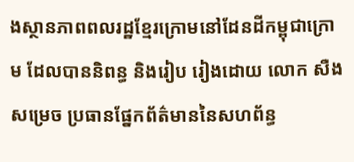ងស្ថានភាពពលរដ្ឋខ្មែរក្រោមនៅដែនដីកម្ពុជាក្រោម ដែលបាននិពន្ធ និងរៀប រៀងដោយ លោក សឺង សម្រេច ប្រធានផ្នែកព័ត៌មាននៃសហព័ន្ធ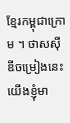ខ្មែរកម្ពុជាក្រោម ។ ថាសស៊ីឌីចម្រៀងនេះ យើងខ្ញុំមា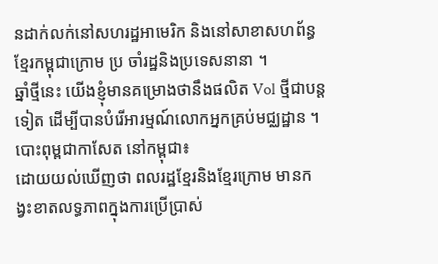នដាក់លក់នៅសហរដ្ឋអាមេរិក និងនៅសាខាសហព័ន្ធខ្មែរកម្ពុជាក្រោម ប្រ ចាំរដ្ឋនិងប្រទេសនានា ។
ឆ្នាំថ្មីនេះ យើងខ្ញុំមានគម្រោងថានឹងផលិត Vol ថ្មីជាបន្តទៀត ដើម្បីបានបំរើអារម្មណ៍លោកអ្នកគ្រប់មជ្ឈដ្ឋាន ។
បោះពុម្ពជាកាសែត នៅកម្ពុជា៖
ដោយយល់ឃើញថា ពលរដ្ឋខ្មែរនិងខ្មែរក្រោម មានកង្វះខាតលទ្ធភាពក្នុងការប្រើប្រាស់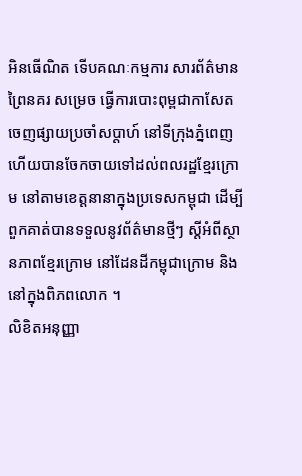អិនធើណិត ទើបគណៈកម្មការ សារព័ត៌មាន ព្រៃនគរ សម្រេច ធ្វើការបោះពុម្ពជាកាសែតចេញផ្សាយប្រចាំសប្តាហ៍ នៅទីក្រុងភ្នំពេញ ហើយបានចែកចាយទៅដល់ពលរដ្ឋខ្មែរក្រោម នៅតាមខេត្តនានាក្នុងប្រទេសកម្ពុជា ដើម្បីពួកគាត់បានទទួលនូវព័ត៌មានថ្មីៗ ស្តីអំពីស្ថានភាពខ្មែរក្រោម នៅដែនដីកម្ពុជាក្រោម និងនៅក្នុងពិភពលោក ។
លិខិតអនុញ្ញា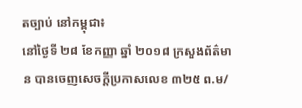តច្បាប់ នៅកម្ពុជា៖
នៅថ្ងៃទី ២៨ ខែកញ្ញា ឆ្នាំ ២០១៨ ក្រសួងព័ត៌មាន បានចេញសេចក្ដីប្រកាសលេខ ៣២៥ ព.ម/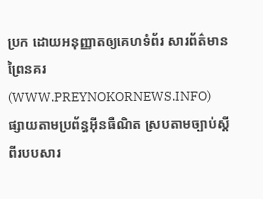ប្រក ដោយអនុញ្ញាតឲ្យគេហទំព័រ សារព័ត៌មាន ព្រៃនគរ (WWW.PREYNOKORNEWS.INFO) ផ្សាយតាមប្រព័ន្ធអ៊ីនធឺណិត ស្របតាមច្បាប់ស្ដីពីរបបសារ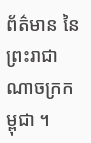ព័ត៌មាន នៃព្រះរាជាណាចក្រកម្ពុជា ។